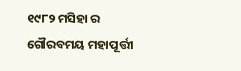୧୯୮୨ ମସିହା ର ଗୌରବମୟ ମହାପୂର୍ତ୍ତୀ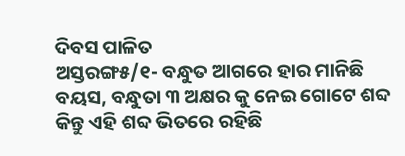ଦିବସ ପାଳିତ
ଅସ୍ତରଙ୍ଗ୫/୧- ବନ୍ଧୁତ ଆଗରେ ହାର ମାନିଛି ବୟସ, ବନ୍ଧୁତା ୩ ଅକ୍ଷର କୁ ନେଇ ଗୋଟେ ଶବ୍ଦ କିନ୍ତୁ ଏହି ଶବ୍ଦ ଭିତରେ ରହିଛି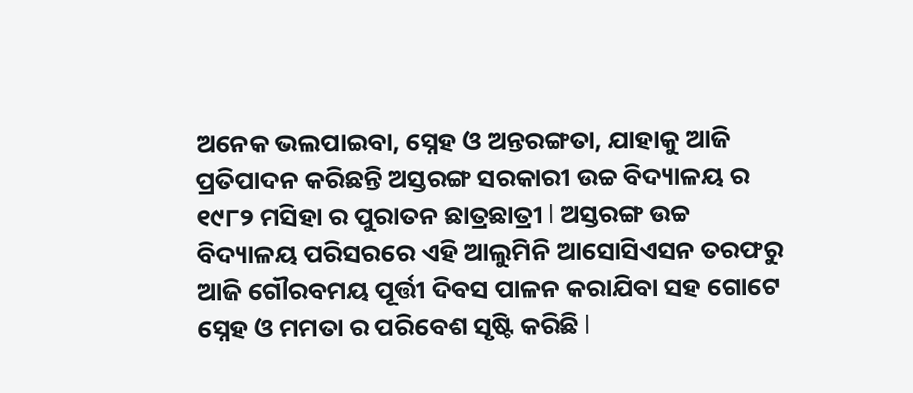ଅନେକ ଭଲପାଇବା, ସ୍ନେହ ଓ ଅନ୍ତରଙ୍ଗତା, ଯାହାକୁ ଆଜି ପ୍ରତିପାଦନ କରିଛନ୍ତି ଅସ୍ତରଙ୍ଗ ସରକାରୀ ଉଚ୍ଚ ବିଦ୍ୟାଳୟ ର ୧୯୮୨ ମସିହା ର ପୁରାତନ ଛାତ୍ରଛାତ୍ରୀ l ଅସ୍ତରଙ୍ଗ ଉଚ୍ଚ ବିଦ୍ୟାଳୟ ପରିସରରେ ଏହି ଆଲୁମିନି ଆସୋସିଏସନ ତରଫରୁ ଆଜି ଗୌରବମୟ ପୂର୍ତ୍ତୀ ଦିବସ ପାଳନ କରାଯିବା ସହ ଗୋଟେ ସ୍ନେହ ଓ ମମତା ର ପରିବେଶ ସୃଷ୍ଟି କରିଛି l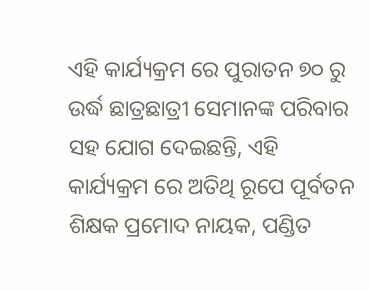ଏହି କାର୍ଯ୍ୟକ୍ରମ ରେ ପୁରାତନ ୭୦ ରୁ ଉର୍ଦ୍ଧ ଛାତ୍ରଛାତ୍ରୀ ସେମାନଙ୍କ ପରିବାର ସହ ଯୋଗ ଦେଇଛନ୍ତି, ଏହି କାର୍ଯ୍ୟକ୍ରମ ରେ ଅତିଥି ରୂପେ ପୂର୍ବତନ ଶିକ୍ଷକ ପ୍ରମୋଦ ନାୟକ, ପଣ୍ଡିତ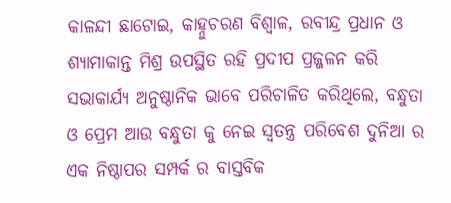କାଳନ୍ଦୀ ଛାଟୋଇ, କାହ୍ନୁଚରଣ ବିଶ୍ୱାଳ, ରବୀନ୍ଦ୍ର ପ୍ରଧାନ ଓ ଶ୍ୟାମାକାନ୍ତ ମିଶ୍ର ଉପସ୍ଥିତ ରହି ପ୍ରଦୀପ ପ୍ରଜ୍ଜଳନ କରି ସଭାକାର୍ଯ୍ୟ ଅନୁଷ୍ଠାନିକ ଭାବେ ପରିଚାଳିତ କରିଥିଲେ, ବନ୍ଧୁତା ଓ ପ୍ରେମ ଆଉ ବନ୍ଧୁତା କୁ ନେଇ ସ୍ୱତନ୍ତ୍ର ପରିବେଶ ଦୁନିଆ ର ଏକ ନିଷ୍ଠାପର ସମ୍ପର୍କ ର ବାସ୍ତବିକ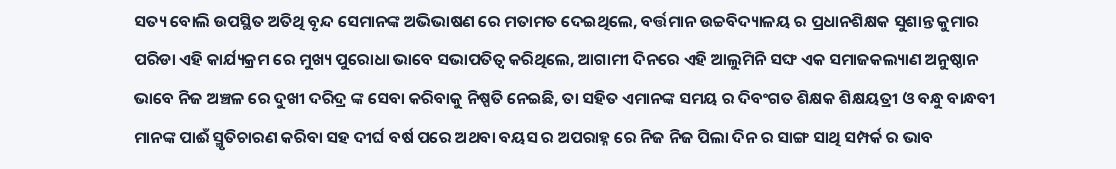ସତ୍ୟ ବୋଲି ଉପସ୍ଥିତ ଅତିଥି ବୃନ୍ଦ ସେମାନଙ୍କ ଅଭିଭାଷଣ ରେ ମତାମତ ଦେଇଥିଲେ, ବର୍ତ୍ତମାନ ଉଚ୍ଚବିଦ୍ୟାଳୟ ର ପ୍ରଧାନଶିକ୍ଷକ ସୁଶାନ୍ତ କୁମାର ପରିଡା ଏହି କାର୍ଯ୍ୟକ୍ରମ ରେ ମୁଖ୍ୟ ପୁରୋଧା ଭାବେ ସଭାପତିତ୍ୱ କରିଥିଲେ, ଆଗାମୀ ଦିନରେ ଏହି ଆଲୁମିନି ସଙ୍ଘ ଏକ ସମାଜକଲ୍ୟାଣ ଅନୁଷ୍ଠାନ ଭାବେ ନିଜ ଅଞ୍ଚଳ ରେ ଦୁଖୀ ଦରିଦ୍ର ଙ୍କ ସେବା କରିବାକୁ ନିଷ୍ପତି ନେଇଛି, ତା ସହିତ ଏମାନଙ୍କ ସମୟ ର ଦିବଂଗତ ଶିକ୍ଷକ ଶିକ୍ଷୟତ୍ରୀ ଓ ବନ୍ଧୁ ବାନ୍ଧବୀ ମାନଙ୍କ ପାଈଁ ସ୍ମୃତିଚାରଣ କରିବା ସହ ଦୀର୍ଘ ବର୍ଷ ପରେ ଅଥବା ବୟସ ର ଅପରାହ୍ନ ରେ ନିଜ ନିଜ ପିଲା ଦିନ ର ସାଙ୍ଗ ସାଥି ସମ୍ପର୍କ ର ଭାବ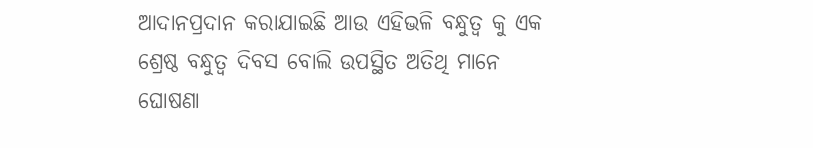ଆଦାନପ୍ରଦାନ କରାଯାଇଛି ଆଉ ଏହିଭଳି ବନ୍ଧୁତ୍ୱ କୁ ଏକ ଶ୍ରେଷ୍ଠ ବନ୍ଧୁତ୍ୱ ଦିବସ ବୋଲି ଉପସ୍ଥିତ ଅତିଥି ମାନେ ଘୋଷଣା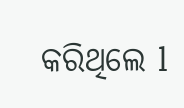କରିଥିଲେ l